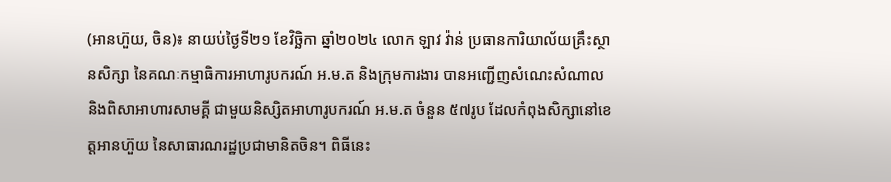(អានហ៊ួយ, ចិន)៖ នាយប់ថ្ងៃទី២១ ខែវិច្ឆិកា ឆ្នាំ២០២៤ លោក ឡាវ វ៉ាន់ ប្រធានការិយាល័យគ្រឹះស្ថានសិក្សា នៃគណៈកម្មាធិការអាហារូបករណ៍ អ.ម.ត និងក្រុមការងារ បានអញ្ជើញសំណេះសំណាល និងពិសាអាហារសាមគ្គី ជាមួយនិស្សិតអាហារូបករណ៍ អ.ម.ត ចំនួន ៥៧រូប ដែលកំពុងសិក្សានៅខេត្តអានហ៊ួយ នៃសាធារណរដ្ឋប្រជាមានិតចិន។ ពិធីនេះ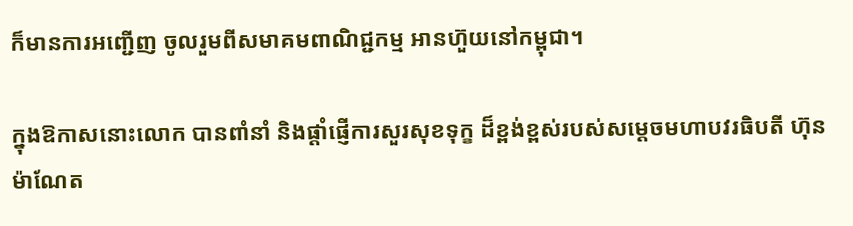ក៏មានការអញ្ជើញ ចូលរួមពីសមាគមពាណិជ្ជកម្ម អានហ៊ួយនៅកម្ពុជា។

ក្នុងឱកាសនោះលោក បានពាំនាំ និងផ្តាំផ្ញើការសួរសុខទុក្ខ ដ៏ខ្ពង់ខ្ពស់របស់សម្តេចមហាបវរធិបតី ហ៊ុន ម៉ាណែត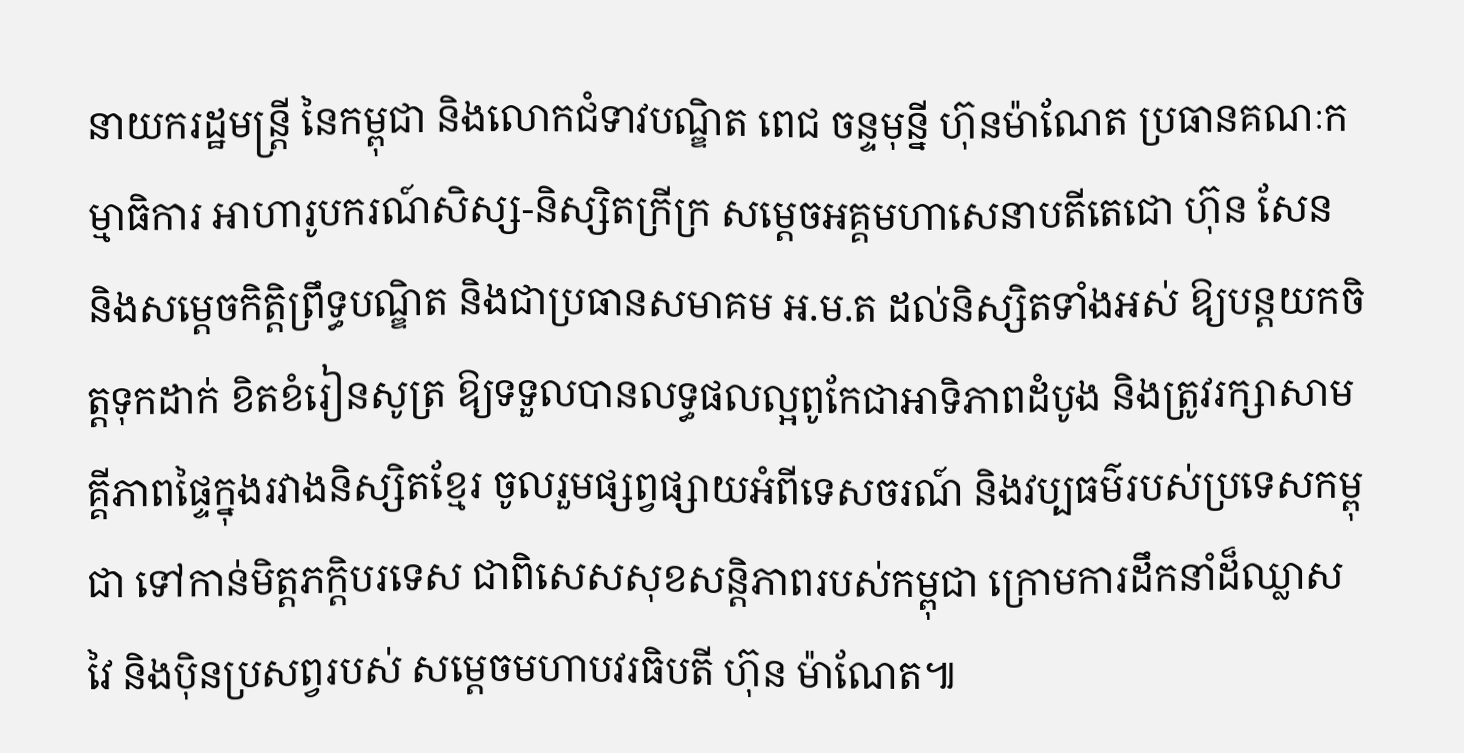នាយករដ្ឋមន្ត្រី នៃកម្ពុជា និងលោកជំទាវបណ្ឌិត ពេជ ចន្ទមុន្នី ហ៊ុនម៉ាណែត ប្រធានគណៈកម្មាធិការ អាហារូបករណ៍សិស្ស-និស្សិតក្រីក្រ សម្តេចអគ្គមហាសេនាបតីតេជោ ហ៊ុន សែន និងសម្តេចកិត្តិព្រឹទ្ធបណ្ឌិត និងជាប្រធានសមាគម អ.ម.ត ដល់និស្សិតទាំងអស់ ឱ្យបន្តយកចិត្តទុកដាក់ ខិតខំរៀនសូត្រ ឱ្យទទួលបានលទ្ធផលល្អពូកែជាអាទិភាពដំបូង និងត្រូវរក្សាសាមគ្គីភាពផ្ទៃក្នុងរវាងនិស្សិតខ្មែរ ចូលរួមផ្សព្វផ្សាយអំពីទេសចរណ៍ និងវប្បធម៌របស់ប្រទេសកម្ពុជា ទៅកាន់មិត្តភក្តិបរទេស ជាពិសេសសុខសន្តិភាពរបស់កម្ពុជា ក្រោមការដឹកនាំដ៏ឈ្លាសវៃ និងប៉ិនប្រសព្វរបស់ សម្តេចមហាបវរធិបតី ហ៊ុន ម៉ាណែត៕